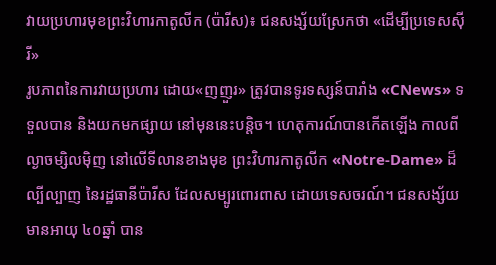វាយប្រហារមុខព្រះវិហារកាតូលីក (ប៉ារីស)៖ ជនសង្ស័យស្រែកថា «ដើម្បីប្រទេសស៊ីរី»
រូបភាពនៃការវាយប្រហារ ដោយ«ញញួរ» ត្រូវបានទូរទស្សន៍បារាំង «CNews» ទទួលបាន និងយកមកផ្សាយ នៅមុននេះបន្តិច។ ហេតុការណ៍បានកើតឡើង កាលពីល្ងាចម្សិលម៉ិញ នៅលើទីលានខាងមុខ ព្រះវិហារកាតូលីក «Notre-Dame» ដ៏ល្បីល្បាញ នៃរដ្ឋធានីប៉ារីស ដែលសម្បូរពោរពាស ដោយទេសចរណ៍។ ជនសង្ស័យ មានអាយុ ៤០ឆ្នាំ បាន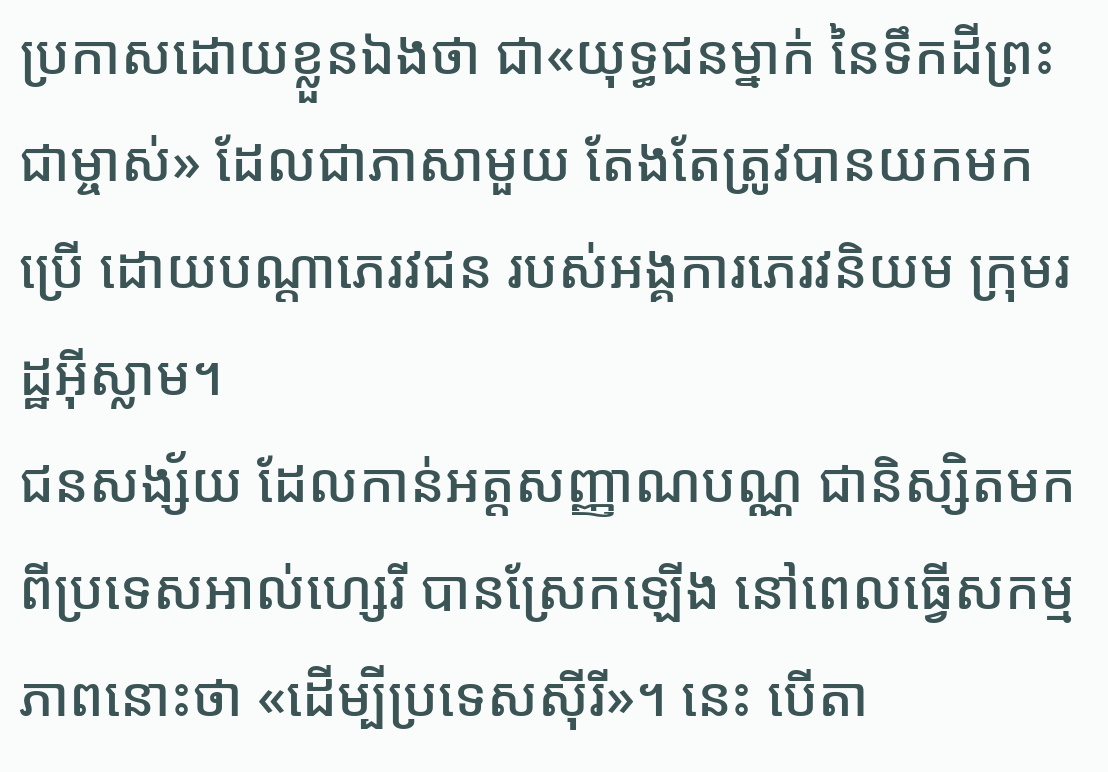ប្រកាសដោយខ្លួនឯងថា ជា«យុទ្ធជនម្នាក់ នៃទឹកដីព្រះជាម្ចាស់» ដែលជាភាសាមួយ តែងតែត្រូវបានយកមកប្រើ ដោយបណ្ដាភេរវជន របស់អង្គការភេរវនិយម ក្រុមរដ្ឋអ៊ីស្លាម។
ជនសង្ស័យ ដែលកាន់អត្តសញ្ញាណបណ្ណ ជានិស្សិតមកពីប្រទេសអាល់ហ្សេរី បានស្រែកឡើង នៅពេលធ្វើសកម្មភាពនោះថា «ដើម្បីប្រទេសស៊ីរី»។ នេះ បើតា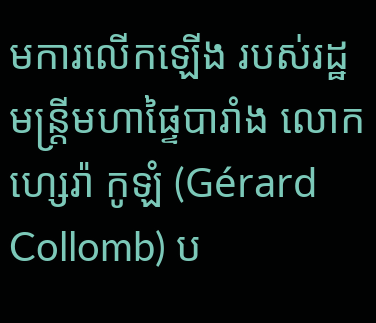មការលើកឡើង របស់រដ្ឋមន្ត្រីមហាផ្ទៃបារាំង លោក ហ្សេរ៉ា កូឡំ (Gérard Collomb) ប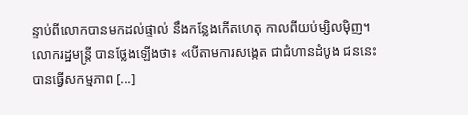ន្ទាប់ពីលោកបានមកដល់ផ្ទាល់ នឹងកន្លែងកើតហេតុ កាលពីយប់ម្សិលម៉ិញ។ លោករដ្ឋមន្ត្រី បានថ្លែងឡើងថា៖ «បើតាមការសង្កេត ជាជំហានដំបូង ជននេះបានធ្វើសកម្មភាព [...]